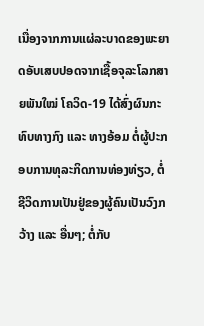ເນື່ອງຈາກການແຜ່ລະບາດຂອງພະຍາດອັບເສບປອດຈາກເຊື້ອຈຸລະໂລກສາຍພັນໃໝ່ ໂຄວິດ-19 ໄດ້ສົ່ງຜົນກະທົບທາງກົງ ແລະ ທາງອ້ອມ ຕໍ່ຜູ້ປະກອບການທຸລະກິດການທ່ອງທ່ຽວ, ຕໍ່ຊີວິດການເປັນຢູ່ຂອງຜູ້ຄົນເປັນວົງກວ້າງ ແລະ ອື່ນໆ; ຕໍ່ກັບ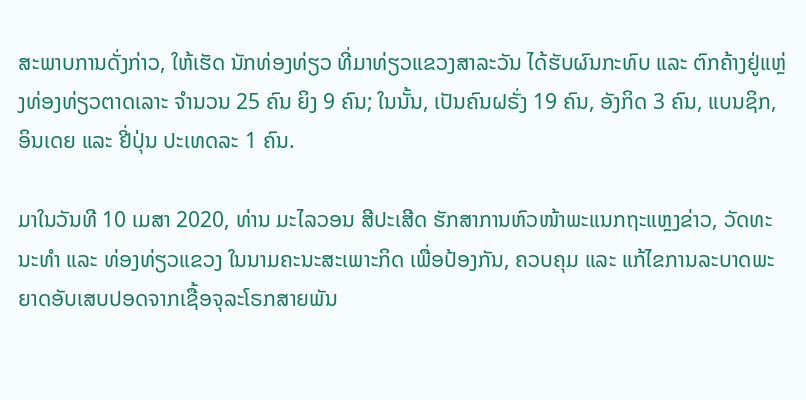ສະພາບການດັ່ງກ່າວ, ໃຫ້ເຮັດ ນັກທ່ອງທ່ຽວ ທີ່ມາທ່ຽວແຂວງສາລະວັນ ໄດ້ຮັບຜົນກະທົບ ແລະ ຕົກຄ້າງຢູ່ແຫຼ່ງທ່ອງທ່ຽວຕາດເລາະ ຈຳນວນ 25 ຄົນ ຍິງ 9 ຄົນ; ໃນນັ້ນ, ເປັນຄົນຝຣັ່ງ 19 ຄົນ, ອັງກິດ 3 ຄົນ, ແບນຊິກ, ອິນເດຍ ແລະ ຢີ່ປຸ່ນ ປະເທດລະ 1 ຄົນ.

ມາໃນວັນທີ 10 ເມສາ 2020, ທ່ານ ມະໄລວອນ ສີປະເສີດ ຮັກສາການຫົວໜ້າພະແນກຖະແຫຼງຂ່າວ, ວັດທະນະທໍາ ແລະ ທ່ອງທ່ຽວແຂວງ ໃນນາມຄະນະສະເພາະກິດ ເພື່ອປ້ອງກັນ, ຄວບຄຸມ ແລະ ແກ້ໄຂການລະບາດພະຍາດອັບເສບປອດຈາກເຊື້ອຈຸລະໂຣກສາຍພັນ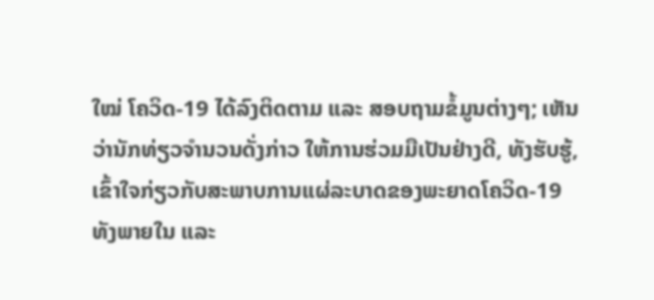ໃໝ່ ໂຄວິດ-19 ໄດ້ລົງຕິດຕາມ ແລະ ສອບຖາມຂໍ້ມູນຕ່າງໆ; ເຫັນວ່ານັກທ່ຽວຈຳນວນດັ່ງກ່າວ ໃຫ້ການຮ່ວມມືເປັນຢ່າງດີ, ທັງຮັບຮູ້, ເຂົ້າໃຈກ່ຽວກັບສະພາບການແຜ່ລະບາດຂອງພະຍາດໂຄວິດ-19 ທັງພາຍໃນ ແລະ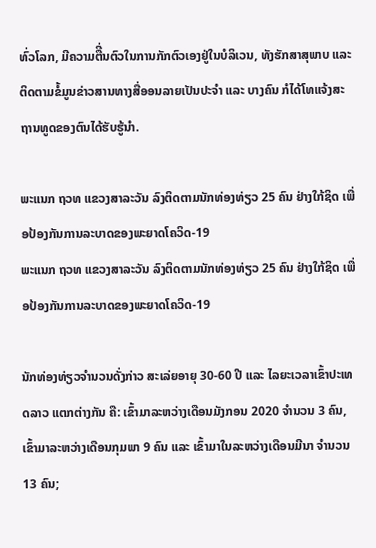ທົ່ວໂລກ, ມີຄວາມຕືີ່ນຕົວໃນການກັກຕົວເອງຢູ່ໃນບໍລິເວນ, ທັງຮັກສາສຸພາບ ແລະ ຕິດຕາມຂໍ້ມູນຂ່າວສານທາງສື່ອອນລາຍເປັນປະຈໍາ ແລະ ບາງຄົນ ກໍໄດ້ໂທແຈ້ງສະຖານທູດຂອງຕົນໄດ້ຮັບຮູ້ນໍາ.

ພະແນກ ຖວທ ແຂວງສາລະວັນ ລົງຕິດຕາມນັກທ່ອງທ່ຽວ 25 ຄົນ ຢ່າງໃກ້ຊິດ ເພື່ອປ້ອງກັນການລະບາດຂອງພະຍາດໂຄວິດ-19
ພະແນກ ຖວທ ແຂວງສາລະວັນ ລົງຕິດຕາມນັກທ່ອງທ່ຽວ 25 ຄົນ ຢ່າງໃກ້ຊິດ ເພື່ອປ້ອງກັນການລະບາດຂອງພະຍາດໂຄວິດ-19

ນັກທ່ອງທ່ຽວຈຳນວນດັ່ງກ່າວ ສະເລ່ຍອາຍຸ 30-60 ປີ ແລະ ໄລຍະເວລາເຂົ້າປະເທດລາວ ແຕກຕ່າງກັນ ຄື: ເຂົ້າມາລະຫວ່າງເດືອນມັງກອນ 2020 ຈຳນວນ 3 ຄົນ, ເຂົ້າມາລະຫວ່າງເດືອນກຸມພາ 9 ຄົນ ແລະ ເຂົ້າມາໃນລະຫວ່າງເດືອນມີນາ ຈຳນວນ 13 ຄົນ;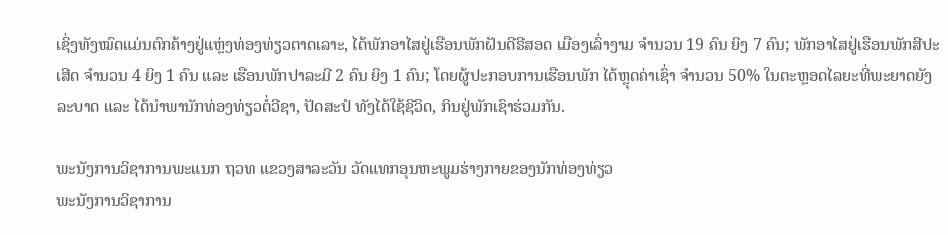ເຊິ່ງທັງໝົດແມ່ນຕົກຄ້າງຢູ່ແຫຼ່ງທ່ອງທ່ຽວຕາດເລາະ, ໄດ້ພັກອາໄສຢູ່ເຮືອນພັກຝັນດີຣີສອດ ເມືອງເລົ່າງາມ ຈໍານວນ 19 ຄົນ ຍິງ 7 ຄົນ; ພັກອາໄສຢູ່ເຮືອນພັກສີປະເສີດ ຈໍານວນ 4 ຍິງ 1 ຄົນ ແລະ ເຮືອນພັກປາລະມີ 2 ຄົນ ຍິງ 1 ຄົນ; ໂດຍຜູ້ປະກອບການເຮືອນພັກ ໄດ້ຫຼຸດຄ່າເຊົ່າ ຈຳນວນ 50% ໃນຕະຫຼອດໄລຍະທີ່ພະຍາດຍັງລະບາດ ແລະ ໄດ້ນຳພານັກທ່ອງທ່ຽວຕໍ່ວີຊາ, ປັດສະປໍ ທັງໄດ້ໃຊ້ຊີວິດ, ກິນຢູ່ພັກເຊົາຮ່ວມກັນ.

ພະນັງການວິຊາການພະແນກ ຖວທ ແຂວງສາລະວັນ ວັດແທກອຸນຫະພູມຮ່າງກາຍຂອງນັກທ່ອງທ່ຽວ
ພະນັງການວິຊາການ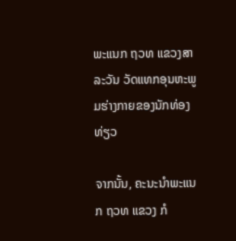ພະແນກ ຖວທ ແຂວງສາລະວັນ ວັດແທກອຸນຫະພູມຮ່າງກາຍຂອງນັກທ່ອງທ່ຽວ

ຈາກນັ້ນ, ຄະນະນຳພະແນກ ຖວທ ແຂວງ ກໍ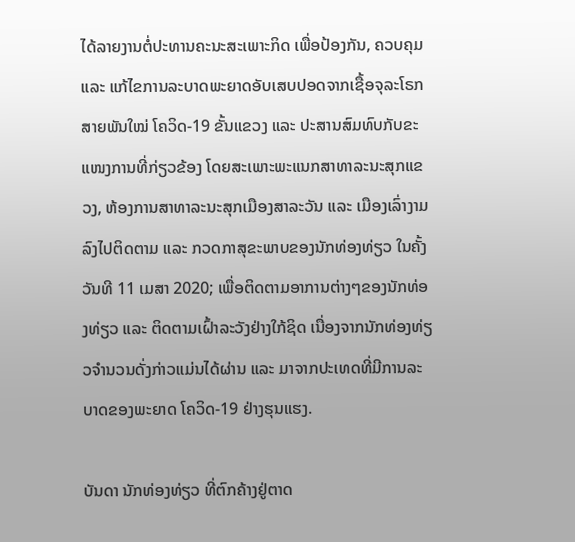ໄດ້ລາຍງານຕໍ່ປະທານຄະນະສະເພາະກິດ ເພື່ອປ້ອງກັນ, ຄວບຄຸມ ແລະ ແກ້ໄຂການລະບາດພະຍາດອັບເສບປອດຈາກເຊື້ອຈຸລະໂຣກສາຍພັນໃໝ່ ໂຄວິດ-19 ຂັ້ນແຂວງ ແລະ ປະສານສົມທົບກັບຂະແໜງການທີ່ກ່ຽວຂ້ອງ ໂດຍສະເພາະພະແນກສາທາລະນະສຸກແຂວງ, ຫ້ອງການສາທາລະນະສຸກເມືອງສາລະວັນ ແລະ ເມືອງເລົ່າງາມ ລົງໄປຕິດຕາມ ແລະ ກວດກາສຸຂະພາບຂອງນັກທ່ອງທ່ຽວ ໃນຄັ້ງວັນທີ 11 ເມສາ 2020; ເພື່ອຕິດຕາມອາການຕ່າງໆຂອງນັກທ່ອງທ່ຽວ ແລະ ຕິດຕາມເຝົ້າລະວັງຢ່າງໃກ້ຊິດ ເນື່ອງຈາກນັກທ່ອງທ່ຽວຈຳນວນດັ່ງກ່າວແມ່ນໄດ້ຜ່ານ ແລະ ມາຈາກປະເທດທີ່ມີການລະບາດຂອງພະຍາດ ໂຄວິດ-19 ຢ່າງຮຸນແຮງ.

ບັນດາ ນັກທ່ອງທ່ຽວ ທີ່ຕົກຄ້າງຢູ່ຕາດ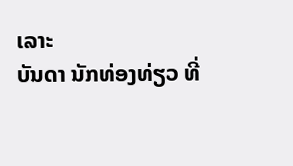ເລາະ
ບັນດາ ນັກທ່ອງທ່ຽວ ທີ່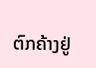ຕົກຄ້າງຢູ່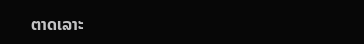ຕາດເລາະ